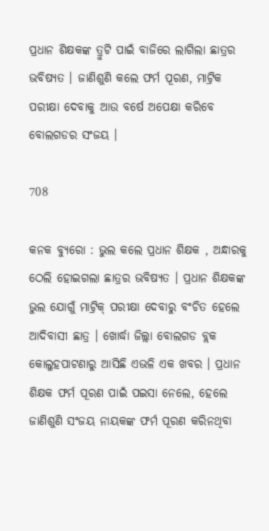ପ୍ରଧାନ ଶିକ୍ଷକଙ୍କ ତ୍ରୁଟି ପାଇଁ ବାଜିରେ ଲାଗିଲା ଛାତ୍ରର ଭବିଷ୍ୟତ । ଜାଣିଶୁଣି କଲେ ଫର୍ମ ପୂରଣ, ମାଟ୍ରିକ ପରୀକ୍ଷା ଦେବାକୁ ଆଉ ବର୍ଷେ ଅପେକ୍ଷା କରିବେ ବୋଲଗଡର ସଂଜୟ ।

708

କନକ ବ୍ୟୁରୋ : ଭୁଲ କଲେ ପ୍ରଧାନ ଶିକ୍ଷକ , ଅନ୍ଧାରକୁ ଠେଲି ହୋଇଗଲା ଛାତ୍ରର ଭବିଷ୍ୟତ । ପ୍ରଧାନ ଶିକ୍ଷକଙ୍କ ଭୁଲ ଯୋଗୁଁ ମାଟ୍ରିକ୍ ପରୀକ୍ଷା ଦେବାରୁ ବଂଚିତ ହେଲେ ଆଦିବାସୀ ଛାତ୍ର । ଖୋର୍ଦ୍ଧା ଜିଲ୍ଲା ବୋଲଗଡ ବ୍ଲକ କୋଲୁହପାଟଣାରୁ ଆସିଛି ଏଭଳି ଏକ ଖବର । ପ୍ରଧାନ ଶିକ୍ଷକ ଫର୍ମ ପୂରଣ ପାଇଁ ପଇସା ନେଲେ, ହେଲେ ଜାଣିଶୁଣି ସଂଜୟ ନାୟକଙ୍କ ଫର୍ମ ପୂରଣ କରିନଥିବା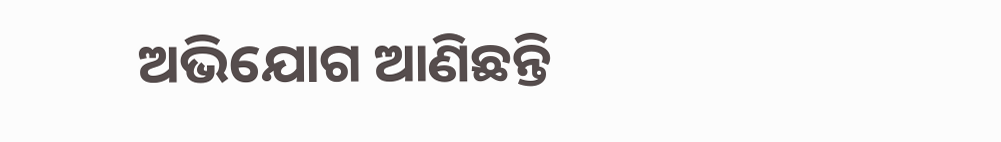ଅଭିଯୋଗ ଆଣିଛନ୍ତି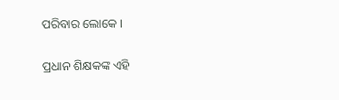ପରିବାର ଲୋକେ ।

ପ୍ରଧାନ ଶିକ୍ଷକଙ୍କ ଏହି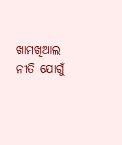ଖାମଖିଆଲ ନୀତି ଯୋଗୁଁ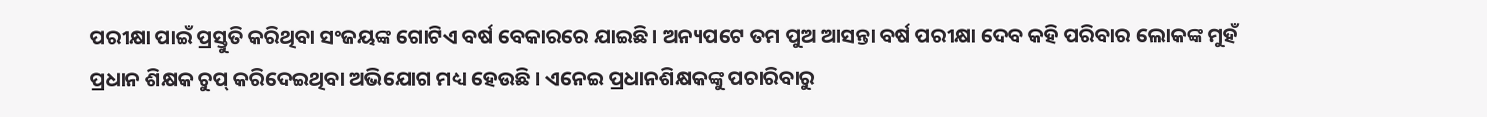ପରୀକ୍ଷା ପାଇଁ ପ୍ରସ୍ତୁତି କରିଥିବା ସଂଜୟଙ୍କ ଗୋଟିଏ ବର୍ଷ ବେକାରରେ ଯାଇଛି । ଅନ୍ୟପଟେ ତମ ପୁଅ ଆସନ୍ତା ବର୍ଷ ପରୀକ୍ଷା ଦେବ କହି ପରିବାର ଲୋକଙ୍କ ମୁହଁ ପ୍ରଧାନ ଶିକ୍ଷକ ଚୁପ୍ କରିଦେଇଥିବା ଅଭିଯୋଗ ମଧ୍ୟ ହେଉଛି । ଏନେଇ ପ୍ରଧାନଶିକ୍ଷକଙ୍କୁ ପଚାରିବାରୁ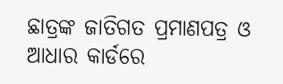ଛାତ୍ରଙ୍କ ଜାତିଗତ ପ୍ରମାଣପତ୍ର ଓ ଆଧାର କାର୍ଡରେ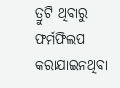ତ୍ରୁଟି ଥିବାରୁ ଫର୍ମଫିଲପ କରାଯାଇନଥିବା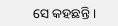ସେ କହଛନ୍ତି ।